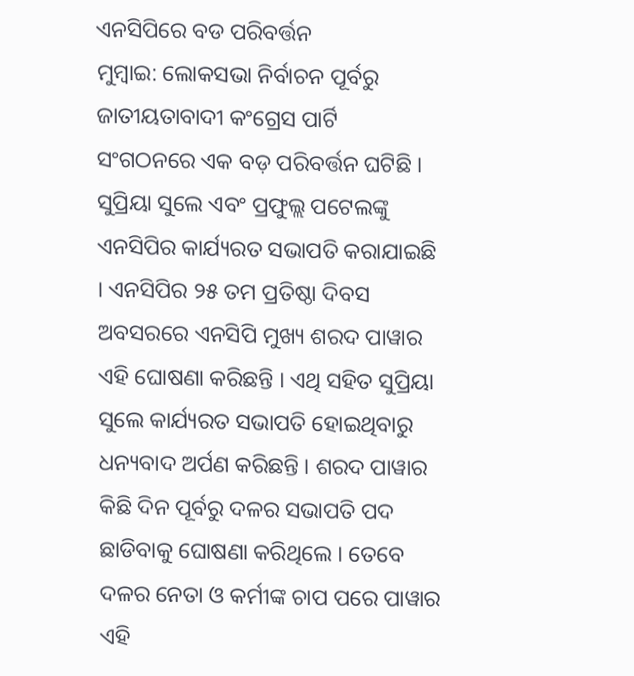ଏନସିପିରେ ବଡ ପରିବର୍ତ୍ତନ
ମୁମ୍ବାଇ: ଲୋକସଭା ନିର୍ବାଚନ ପୂର୍ବରୁ ଜାତୀୟତାବାଦୀ କଂଗ୍ରେସ ପାର୍ଟି ସଂଗଠନରେ ଏକ ବଡ଼ ପରିବର୍ତ୍ତନ ଘଟିଛି । ସୁପ୍ରିୟା ସୁଲେ ଏବଂ ପ୍ରଫୁଲ୍ଲ ପଟେଲଙ୍କୁ ଏନସିପିର କାର୍ଯ୍ୟରତ ସଭାପତି କରାଯାଇଛି । ଏନସିପିର ୨୫ ତମ ପ୍ରତିଷ୍ଠା ଦିବସ ଅବସରରେ ଏନସିପି ମୁଖ୍ୟ ଶରଦ ପାୱାର ଏହି ଘୋଷଣା କରିଛନ୍ତି । ଏଥି ସହିତ ସୁପ୍ରିୟା ସୁଲେ କାର୍ଯ୍ୟରତ ସଭାପତି ହୋଇଥିବାରୁ ଧନ୍ୟବାଦ ଅର୍ପଣ କରିଛନ୍ତି । ଶରଦ ପାୱାର କିଛି ଦିନ ପୂର୍ବରୁ ଦଳର ସଭାପତି ପଦ ଛାଡିବାକୁ ଘୋଷଣା କରିଥିଲେ । ତେବେ ଦଳର ନେତା ଓ କର୍ମୀଙ୍କ ଚାପ ପରେ ପାୱାର ଏହି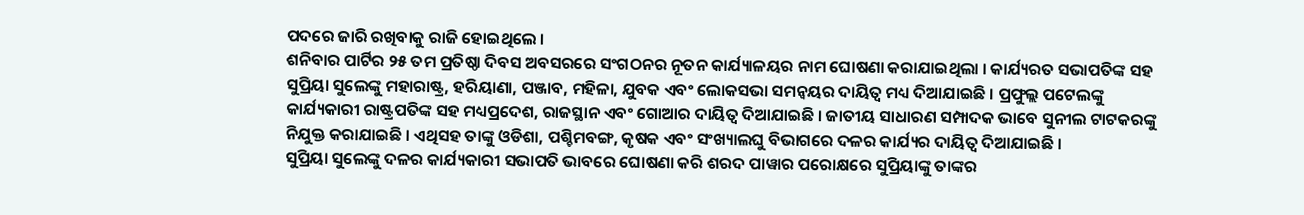ପଦରେ ଜାରି ରଖିବାକୁ ରାଜି ହୋଇଥିଲେ ।
ଶନିବାର ପାର୍ଟିର ୨୫ ତମ ପ୍ରତିଷ୍ଠା ଦିବସ ଅବସରରେ ସଂଗଠନର ନୂତନ କାର୍ଯ୍ୟାଳୟର ନାମ ଘୋଷଣା କରାଯାଇଥିଲା । କାର୍ଯ୍ୟରତ ସଭାପତିଙ୍କ ସହ ସୁପ୍ରିୟା ସୁଲେଙ୍କୁ ମହାରାଷ୍ଟ୍ର, ହରିୟାଣା, ପଞ୍ଜାବ, ମହିଳା, ଯୁବକ ଏବଂ ଲୋକସଭା ସମନ୍ୱୟର ଦାୟିତ୍ୱ ମଧ୍ୟ ଦିଆଯାଇଛି । ପ୍ରଫୁଲ୍ଲ ପଟେଲଙ୍କୁ କାର୍ଯ୍ୟକାରୀ ରାଷ୍ଟ୍ରପତିଙ୍କ ସହ ମଧ୍ୟପ୍ରଦେଶ, ରାଜସ୍ଥାନ ଏବଂ ଗୋଆର ଦାୟିତ୍ୱ ଦିଆଯାଇଛି । ଜାତୀୟ ସାଧାରଣ ସମ୍ପାଦକ ଭାବେ ସୁନୀଲ ଟାଟକରଙ୍କୁ ନିଯୁକ୍ତ କରାଯାଇଛି । ଏଥିସହ ତାଙ୍କୁ ଓଡିଶା, ପଶ୍ଚିମବଙ୍ଗ, କୃଷକ ଏବଂ ସଂଖ୍ୟାଲଘୁ ବିଭାଗରେ ଦଳର କାର୍ଯ୍ୟର ଦାୟିତ୍ୱ ଦିଆଯାଇଛି ।
ସୁପ୍ରିୟା ସୁଲେଙ୍କୁ ଦଳର କାର୍ଯ୍ୟକାରୀ ସଭାପତି ଭାବରେ ଘୋଷଣା କରି ଶରଦ ପାୱାର ପରୋକ୍ଷରେ ସୁପ୍ରିୟାଙ୍କୁ ତାଙ୍କର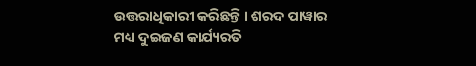ଉତ୍ତରାଧିକାରୀ କରିଛନ୍ତି । ଶରଦ ପାୱାର ମଧ୍ୟ ଦୁଇଜଣ କାର୍ଯ୍ୟରତି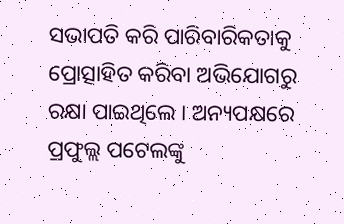ସଭାପତି କରି ପାରିବାରିକତାକୁ ପ୍ରୋତ୍ସାହିତ କରିବା ଅଭିଯୋଗରୁ ରକ୍ଷା ପାଇଥିଲେ । ଅନ୍ୟପକ୍ଷରେ ପ୍ରଫୁଲ୍ଲ ପଟେଲଙ୍କୁ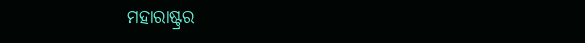ମହାରାଷ୍ଟ୍ରର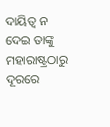ଦାୟିତ୍ୱ ନ ଦେଇ ତାଙ୍କୁ ମହାରାଷ୍ଟ୍ରଠାରୁ ଦୂରରେ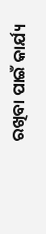ରଖିବା ପାଇଁ କାର୍ଯ୍ୟ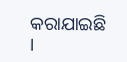କରାଯାଇଛି ।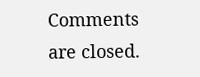Comments are closed.